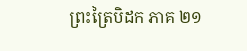ព្រះត្រៃបិដក ភាគ ២១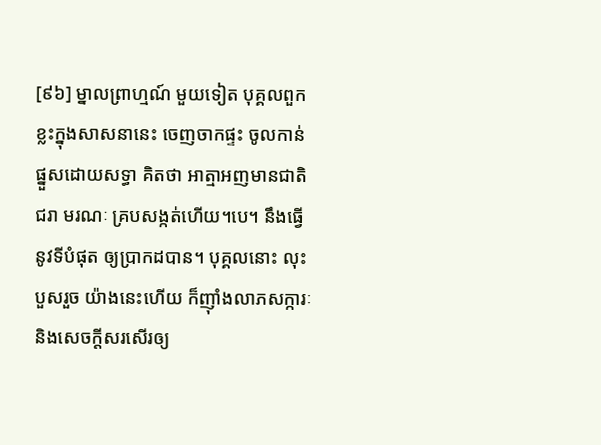[៩៦] ម្នាលព្រាហ្មណ៍ មួយទៀត បុគ្គលពួកខ្លះក្នុងសាសនានេះ ចេញចាកផ្ទះ ចូលកាន់ផ្នួសដោយសទ្ធា គិតថា អាត្មាអញមានជាតិ ជរា មរណៈ គ្របសង្កត់ហើយ។បេ។ នឹងធ្វើនូវទីបំផុត ឲ្យប្រាកដបាន។ បុគ្គលនោះ លុះបួសរួច យ៉ាងនេះហើយ ក៏ញ៉ាំងលាភសក្ការៈ និងសេចក្តីសរសើរឲ្យ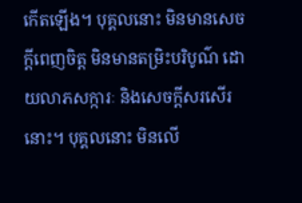កើតឡើង។ បុគ្គលនោះ មិនមានសេចក្តីពេញចិត្ត មិនមានតម្រិះបរិបូណ៌ ដោយលាភសក្ការៈ និងសេចក្តីសរសើរនោះ។ បុគ្គលនោះ មិនលើ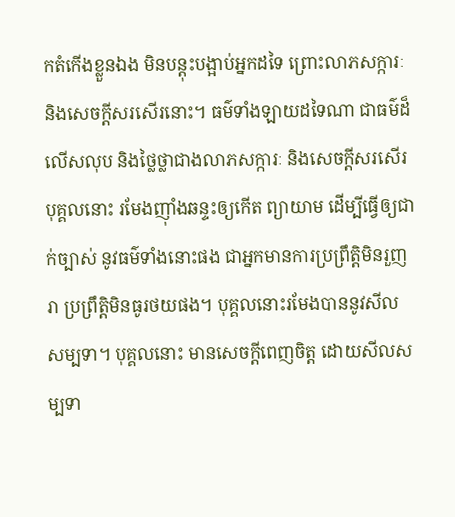កតំកើងខ្លួនឯង មិនបន្តុះបង្អាប់អ្នកដទៃ ព្រោះលាភសក្ការៈ និងសេចក្តីសរសើរនោះ។ ធម៌ទាំងឡាយដទៃណា ជាធម៌ដ៏លើសលុប និងថ្លៃថ្លាជាងលាភសក្ការៈ និងសេចក្តីសរសើរ បុគ្គលនោះ រមែងញ៉ាំងឆន្ទះឲ្យកើត ព្យាយាម ដើម្បីធ្វើឲ្យជាក់ច្បាស់ នូវធម៌ទាំងនោះផង ជាអ្នកមានការប្រព្រឹត្តិមិនរួញរា ប្រព្រឹត្តិមិនធូរថយផង។ បុគ្គលនោះរមែងបាននូវសីលសម្បទា។ បុគ្គលនោះ មានសេចក្តីពេញចិត្ត ដោយសីលសម្បទា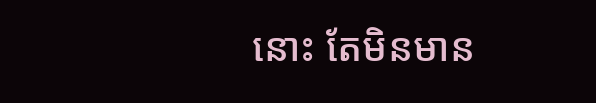នោះ តែមិនមាន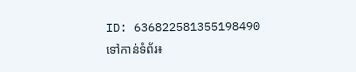ID: 636822581355198490
ទៅកាន់ទំព័រ៖